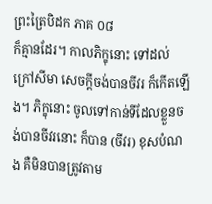ព្រះត្រៃបិដក ភាគ ០៨
ក៏គ្មានដែរ។ កាលភិក្ខុនោះ ទៅដល់ក្រៅសីមា សេចក្តីចង់បានចីវរ ក៏កើតឡើង។ ភិក្ខុនោះ ចូលទៅកាន់ទីដែលខ្លួនចង់បានចីវរនោះ ក៏បាន (ចីវរ) ខុសបំណង គឺមិនបានត្រូវតាម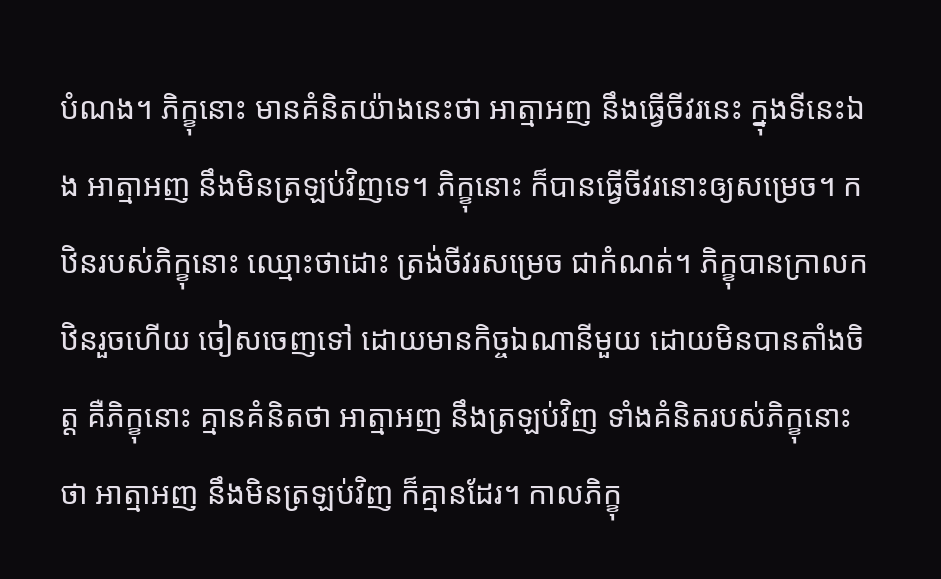បំណង។ ភិក្ខុនោះ មានគំនិតយ៉ាងនេះថា អាត្មាអញ នឹងធ្វើចីវរនេះ ក្នុងទីនេះឯង អាត្មាអញ នឹងមិនត្រឡប់វិញទេ។ ភិក្ខុនោះ ក៏បានធ្វើចីវរនោះឲ្យសម្រេច។ កឋិនរបស់ភិក្ខុនោះ ឈ្មោះថាដោះ ត្រង់ចីវរសម្រេច ជាកំណត់។ ភិក្ខុបានក្រាលកឋិនរួចហើយ ចៀសចេញទៅ ដោយមានកិច្ចឯណានីមួយ ដោយមិនបានតាំងចិត្ត គឺភិក្ខុនោះ គ្មានគំនិតថា អាត្មាអញ នឹងត្រឡប់វិញ ទាំងគំនិតរបស់ភិក្ខុនោះថា អាត្មាអញ នឹងមិនត្រឡប់វិញ ក៏គ្មានដែរ។ កាលភិក្ខុ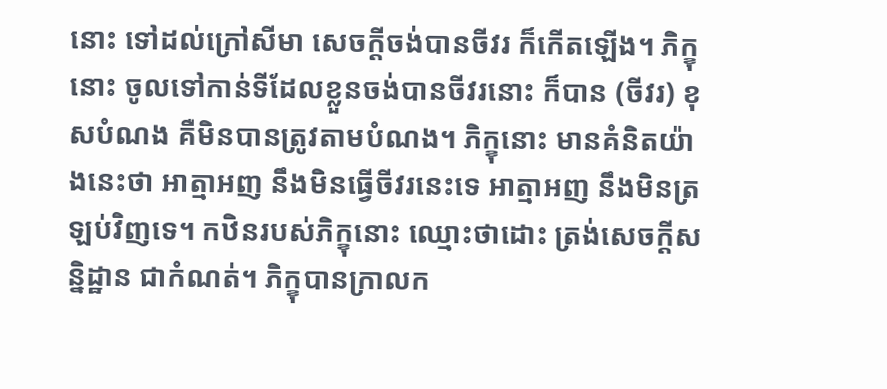នោះ ទៅដល់ក្រៅសីមា សេចក្តីចង់បានចីវរ ក៏កើតឡើង។ ភិក្ខុនោះ ចូលទៅកាន់ទីដែលខ្លួនចង់បានចីវរនោះ ក៏បាន (ចីវរ) ខុសបំណង គឺមិនបានត្រូវតាមបំណង។ ភិក្ខុនោះ មានគំនិតយ៉ាងនេះថា អាត្មាអញ នឹងមិនធ្វើចីវរនេះទេ អាត្មាអញ នឹងមិនត្រឡប់វិញទេ។ កឋិនរបស់ភិក្ខុនោះ ឈ្មោះថាដោះ ត្រង់សេចក្តីសន្និដ្ឋាន ជាកំណត់។ ភិក្ខុបានក្រាលក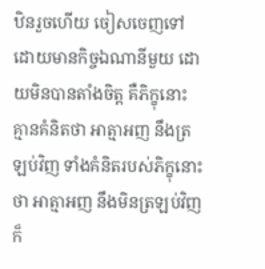ឋិនរួចហើយ ចៀសចេញទៅ ដោយមានកិច្ចឯណានីមួយ ដោយមិនបានតាំងចិត្ត គឺភិក្ខុនោះ គ្មានគំនិតថា អាត្មាអញ នឹងត្រឡប់វិញ ទាំងគំនិតរបស់ភិក្ខុនោះថា អាត្មាអញ នឹងមិនត្រឡប់វិញ ក៏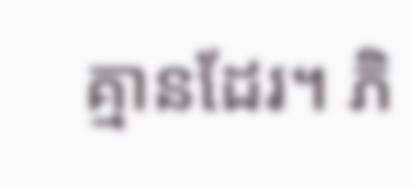គ្មានដែរ។ ភិ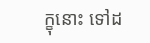ក្ខុនោះ ទៅដ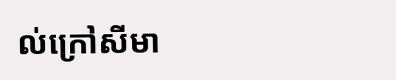ល់ក្រៅសីមា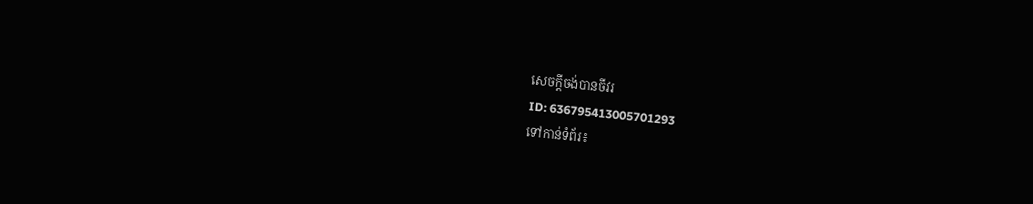សេចក្តីចង់បានចីវរ
ID: 636795413005701293
ទៅកាន់ទំព័រ៖